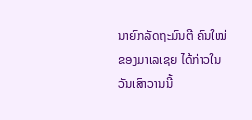ນາຍົກລັດຖະມົນຕີ ຄົນໃໝ່ຂອງມາເລເຊຍ ໄດ້ກ່າວໃນວັນເສົາວານນີ້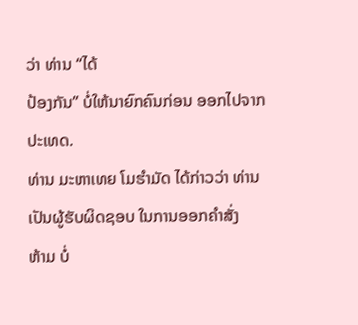ວ່າ ທ່ານ “ໄດ້
ປ້ອງກັນ” ບໍ່ໃຫ້ນາຍົກຄົນກ່ອນ ອອກໄປຈາກປະເທດ.
ທ່ານ ມະຫາເທຍ ໂມຮຳມັດ ໄດ້ກ່າວວ່າ ທ່ານເປັນຜູ້ຮັບຜິດຊອບ ໃນການອອກຄຳສັ່ງ
ຫ້າມ ບໍ່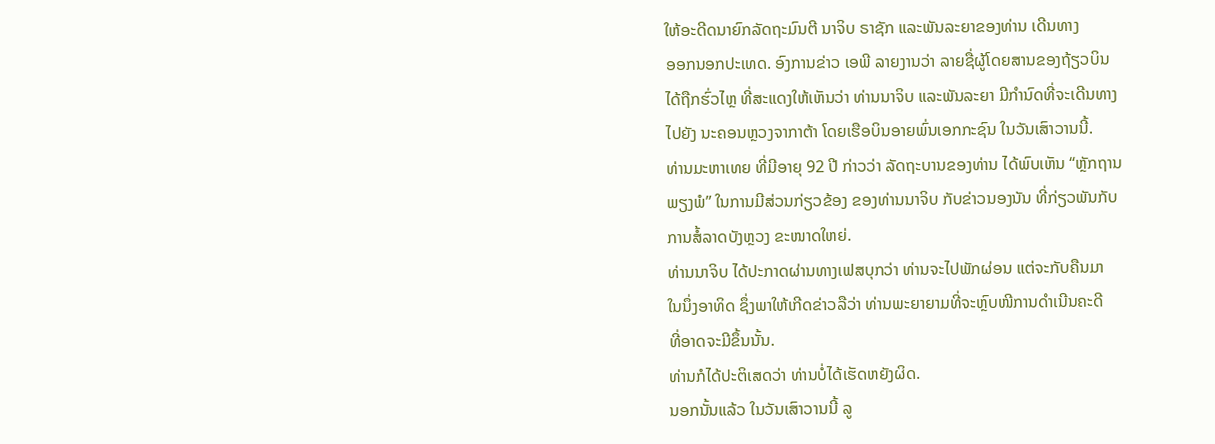ໃຫ້ອະດີດນາຍົກລັດຖະມົນຕີ ນາຈິບ ຣາຊັກ ແລະພັນລະຍາຂອງທ່ານ ເດີນທາງ
ອອກນອກປະເທດ. ອົງການຂ່າວ ເອພີ ລາຍງານວ່າ ລາຍຊື່ຜູ້ໂດຍສານຂອງຖ້ຽວບິນ
ໄດ້ຖືກຮົ່ວໄຫຼ ທີ່ສະແດງໃຫ້ເຫັນວ່າ ທ່ານນາຈິບ ແລະພັນລະຍາ ມີກຳນົດທີ່ຈະເດີນທາງ
ໄປຍັງ ນະຄອນຫຼວງຈາກາຕ້າ ໂດຍເຮືອບິນອາຍພົ່ນເອກກະຊົນ ໃນວັນເສົາວານນີ້.
ທ່ານມະຫາເທຍ ທີ່ມີອາຍຸ 92 ປີ ກ່າວວ່າ ລັດຖະບານຂອງທ່ານ ໄດ້ພົບເຫັນ “ຫຼັກຖານ
ພຽງພໍ” ໃນການມີສ່ວນກ່ຽວຂ້ອງ ຂອງທ່ານນາຈິບ ກັບຂ່າວນອງນັນ ທີ່ກ່ຽວພັນກັບ
ການສໍ້ລາດບັງຫຼວງ ຂະໜາດໃຫຍ່.
ທ່ານນາຈິບ ໄດ້ປະກາດຜ່ານທາງເຟສບຸກວ່າ ທ່ານຈະໄປພັກຜ່ອນ ແຕ່ຈະກັບຄືນມາ
ໃນນຶ່ງອາທິດ ຊຶ່ງພາໃຫ້ເກີດຂ່າວລືວ່າ ທ່ານພະຍາຍາມທີ່ຈະຫຼົບໜີການດຳເນີນຄະດີ
ທີ່ອາດຈະມີຂຶ້ນນັ້ນ.
ທ່ານກໍໄດ້ປະຕິເສດວ່າ ທ່ານບໍ່ໄດ້ເຮັດຫຍັງຜິດ.
ນອກນັ້ນແລ້ວ ໃນວັນເສົາວານນີ້ ລູ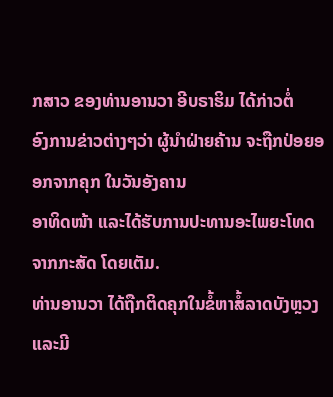ກສາວ ຂອງທ່ານອານວາ ອີບຣາຮິມ ໄດ້ກ່າວຕໍ່
ອົງການຂ່າວຕ່າງໆວ່າ ຜູ້ນຳຝ່າຍຄ້ານ ຈະຖືກປ່ອຍອອກຈາກຄຸກ ໃນວັນອັງຄານ
ອາທິດໜ້າ ແລະໄດ້ຮັບການປະທານອະໄພຍະໂທດ ຈາກກະສັດ ໂດຍເຕັມ.
ທ່ານອານວາ ໄດ້ຖືກຕິດຄຸກໃນຂໍ້ຫາສໍ້ລາດບັງຫຼວງ ແລະມີ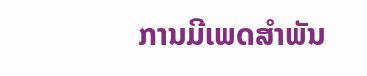ການມີເພດສຳພັນ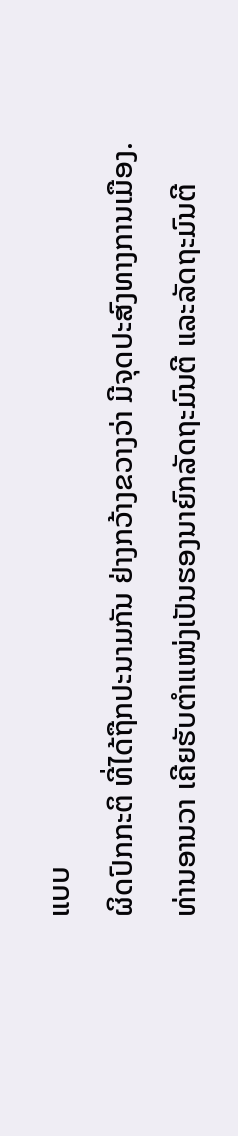ແບບ
ຜິດປົກກະຕິ ທີ່ໄດ້ຖືກປະນາມກັນ ຢ່າງກວ້າງຂວາງວ່າ ມີຈຸດປະສົງທາງການເມືອງ.
ທ່ານອານວາ ເຄີຍຮັບຕຳແໜ່ງເປັນຮອງນາຍົກລັດຖະມົນຕີ ແລະລັດຖະມົນຕີ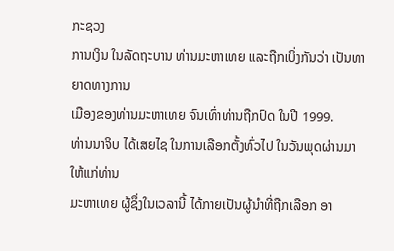ກະຊວງ
ການເງິນ ໃນລັດຖະບານ ທ່ານມະຫາເທຍ ແລະຖືກເບິ່ງກັນວ່າ ເປັນທາຍາດທາງການ
ເມືອງຂອງທ່ານມະຫາເທຍ ຈົນເທົ່າທ່ານຖືກປົດ ໃນປີ 1999.
ທ່ານນາຈິບ ໄດ້ເສຍໄຊ ໃນການເລືອກຕັ້ງທົ່ວໄປ ໃນວັນພຸດຜ່ານມາ ໃຫ້ແກ່ທ່ານ
ມະຫາເທຍ ຜູ້ຊຶ່ງໃນເວລານີ້ ໄດ້ກາຍເປັນຜູ້ນຳທີ່ຖືກເລືອກ ອາ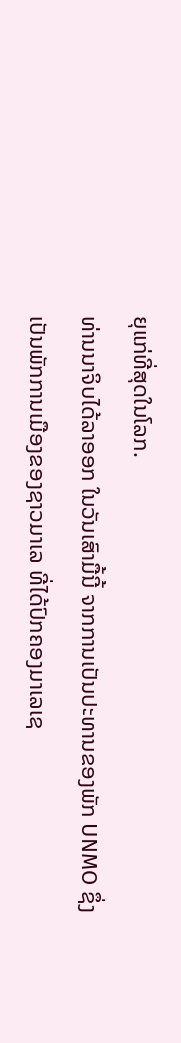ຍຸແກ່ທີ່ສຸດໃນໂລກ.
ທ່ານນາຈິບໄດ້ລາອອກ ໃນວັນເສົາມື້ນີ້ ຈາກການເປັນປະທານຂອງພັກ UNMO ຊຶ່ງ
ເປັນພັກການເມືອງຂອງຊາວມາເລ ທີ່ໄດ້ປົກຄອງມາເລເຊ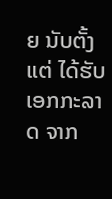ຍ ນັບຕັ້ງແຕ່ ໄດ້ຮັບ
ເອກກະລາດ ຈາກ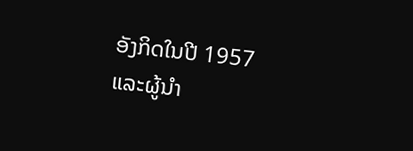ອັງກິດໃນປີ 1957 ແລະຜູ້ນຳ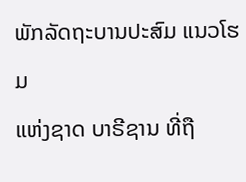ພັກລັດຖະບານປະສົມ ແນວໂຮມ
ແຫ່ງຊາດ ບາຣີຊານ ທີ່ຖື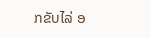ກຂັບໄລ່ ອ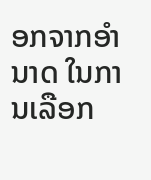ອກຈາກອຳນາດ ໃນການເລືອກ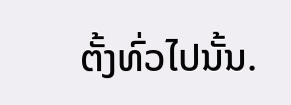ຕັ້ງທົ່ວໄປນັ້ນ.